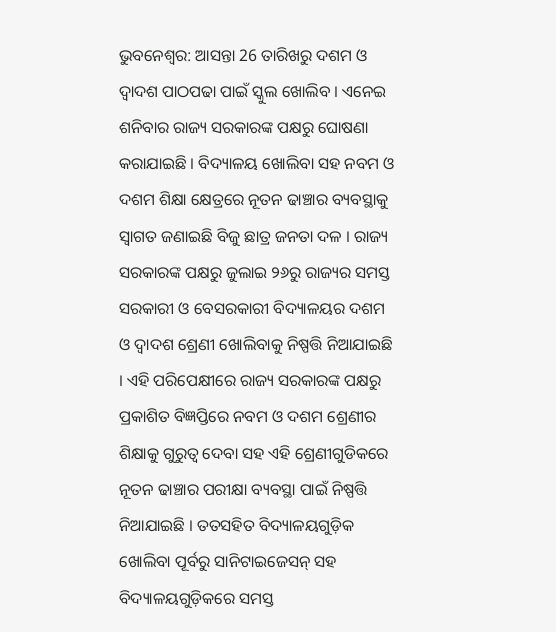ଭୁବନେଶ୍ବର: ଆସନ୍ତା 26 ତାରିଖରୁ ଦଶମ ଓ ଦ୍ୱାଦଶ ପାଠପଢା ପାଇଁ ସ୍କୁଲ ଖୋଲିବ । ଏନେଇ ଶନିବାର ରାଜ୍ୟ ସରକାରଙ୍କ ପକ୍ଷରୁ ଘୋଷଣା କରାଯାଇଛି । ବିଦ୍ୟାଳୟ ଖୋଲିବା ସହ ନବମ ଓ ଦଶମ ଶିକ୍ଷା କ୍ଷେତ୍ରରେ ନୂତନ ଢାଞ୍ଚାର ବ୍ୟବସ୍ଥାକୁ ସ୍ଵାଗତ ଜଣାଇଛି ବିଜୁ ଛାତ୍ର ଜନତା ଦଳ । ରାଜ୍ୟ ସରକାରଙ୍କ ପକ୍ଷରୁ ଜୁଲାଇ ୨୬ରୁ ରାଜ୍ୟର ସମସ୍ତ ସରକାରୀ ଓ ବେସରକାରୀ ବିଦ୍ୟାଳୟର ଦଶମ ଓ ଦ୍ଵାଦଶ ଶ୍ରେଣୀ ଖୋଲିବାକୁ ନିଷ୍ପତ୍ତି ନିଆଯାଇଛି । ଏହି ପରିପେକ୍ଷୀରେ ରାଜ୍ୟ ସରକାରଙ୍କ ପକ୍ଷରୁ ପ୍ରକାଶିତ ବିଜ୍ଞପ୍ତିରେ ନବମ ଓ ଦଶମ ଶ୍ରେଣୀର ଶିକ୍ଷାକୁ ଗୁରୁତ୍ବ ଦେବା ସହ ଏହି ଶ୍ରେଣୀଗୁଡିକରେ ନୂତନ ଢାଞ୍ଚାର ପରୀକ୍ଷା ବ୍ୟବସ୍ଥା ପାଇଁ ନିଷ୍ପତ୍ତି ନିଆଯାଇଛି । ତତସହିତ ବିଦ୍ୟାଳୟଗୁଡ଼ିକ ଖୋଲିବା ପୂର୍ବରୁ ସାନିଟାଇଜେସନ୍ ସହ ବିଦ୍ୟାଳୟଗୁଡ଼ିକରେ ସମସ୍ତ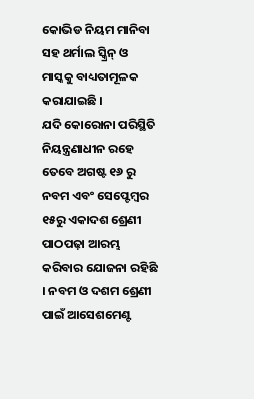କୋଭିଡ ନିୟମ ମାନିବା ସହ ଥର୍ମାଲ ସ୍କ୍ରିନ୍ ଓ ମାସ୍କକୁ ବାଧ୍ୟତାମୂଳକ କରାଯାଇଛି ।
ଯଦି କୋରୋନା ପରିସ୍ଥିତି ନିୟନ୍ତ୍ରଣାଧୀନ ରହେ ତେବେ ଅଗଷ୍ଟ ୧୬ ରୁ ନବମ ଏବଂ ସେପ୍ଟେମ୍ବର ୧୫ରୁ ଏକାଦଶ ଶ୍ରେଣୀ ପାଠପଢ଼ା ଆରମ୍ଭ କରିବାର ଯୋଜନା ରହିଛି । ନବମ ଓ ଦଶମ ଶ୍ରେଣୀ ପାଇଁ ଆସେଶମେଣ୍ଟ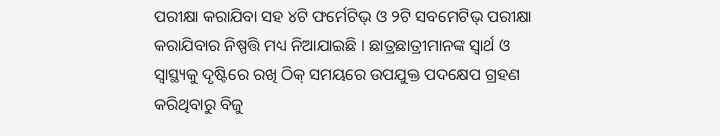ପରୀକ୍ଷା କରାଯିବା ସହ ୪ଟି ଫର୍ମେଟିଭ୍ ଓ ୨ଟି ସବମେଟିଭ୍ ପରୀକ୍ଷା କରାଯିବାର ନିଷ୍ପତ୍ତି ମଧ୍ୟ ନିଆଯାଇଛି । ଛାତ୍ରଛାତ୍ରୀମାନଙ୍କ ସ୍ବାର୍ଥ ଓ ସ୍ବାସ୍ଥ୍ୟକୁ ଦୃଷ୍ଟିରେ ରଖି ଠିକ୍ ସମୟରେ ଉପଯୁକ୍ତ ପଦକ୍ଷେପ ଗ୍ରହଣ କରିଥିବାରୁ ବିଜୁ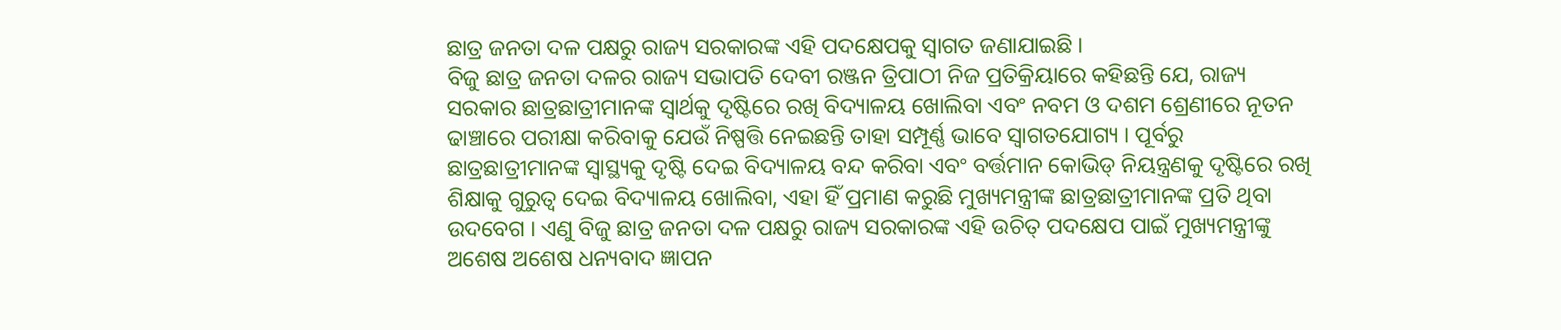ଛାତ୍ର ଜନତା ଦଳ ପକ୍ଷରୁ ରାଜ୍ୟ ସରକାରଙ୍କ ଏହି ପଦକ୍ଷେପକୁ ସ୍ୱାଗତ ଜଣାଯାଇଛି ।
ବିଜୁ ଛାତ୍ର ଜନତା ଦଳର ରାଜ୍ୟ ସଭାପତି ଦେବୀ ରଞ୍ଜନ ତ୍ରିପାଠୀ ନିଜ ପ୍ରତିକ୍ରିୟାରେ କହିଛନ୍ତି ଯେ, ରାଜ୍ୟ ସରକାର ଛାତ୍ରଛାତ୍ରୀମାନଙ୍କ ସ୍ବାର୍ଥକୁ ଦୃଷ୍ଟିରେ ରଖି ବିଦ୍ୟାଳୟ ଖୋଲିବା ଏବଂ ନବମ ଓ ଦଶମ ଶ୍ରେଣୀରେ ନୂତନ ଢାଞ୍ଚାରେ ପରୀକ୍ଷା କରିବାକୁ ଯେଉଁ ନିଷ୍ପତ୍ତି ନେଇଛନ୍ତି ତାହା ସମ୍ପୂର୍ଣ୍ଣ ଭାବେ ସ୍ବାଗତଯୋଗ୍ୟ । ପୂର୍ବରୁ ଛାତ୍ରଛାତ୍ରୀମାନଙ୍କ ସ୍ବାସ୍ଥ୍ୟକୁ ଦୃଷ୍ଟି ଦେଇ ବିଦ୍ୟାଳୟ ବନ୍ଦ କରିବା ଏବଂ ବର୍ତ୍ତମାନ କୋଭିଡ୍ ନିୟନ୍ତ୍ରଣକୁ ଦୃଷ୍ଟିରେ ରଖି ଶିକ୍ଷାକୁ ଗୁରୁତ୍ବ ଦେଇ ବିଦ୍ୟାଳୟ ଖୋଲିବା, ଏହା ହିଁ ପ୍ରମାଣ କରୁଛି ମୁଖ୍ୟମନ୍ତ୍ରୀଙ୍କ ଛାତ୍ରଛାତ୍ରୀମାନଙ୍କ ପ୍ରତି ଥିବା ଉଦବେଗ । ଏଣୁ ବିଜୁ ଛାତ୍ର ଜନତା ଦଳ ପକ୍ଷରୁ ରାଜ୍ୟ ସରକାରଙ୍କ ଏହି ଉଚିତ୍ ପଦକ୍ଷେପ ପାଇଁ ମୁଖ୍ୟମନ୍ତ୍ରୀଙ୍କୁ ଅଶେଷ ଅଶେଷ ଧନ୍ୟବାଦ ଜ୍ଞାପନ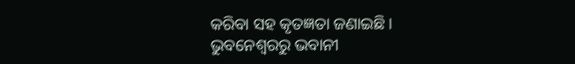କରିବା ସହ କୃତଜ୍ଞତା ଜଣାଇଛି ।
ଭୁବନେଶ୍ବରରୁ ଭବାନୀ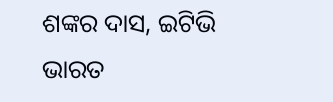ଶଙ୍କର ଦାସ, ଇଟିଭି ଭାରତ